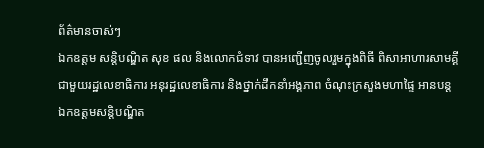ព័ត៌មានចាស់ៗ
ឯកឧត្ដម សន្តិបណ្ឌិត សុខ ផល និងលោកជំទាវ បានអញ្ជើញចូលរួមក្នុងពិធី ពិសាអាហារសាមគ្គីជាមួយរដ្ឋលេខាធិការ អនុរដ្ឋលេខាធិការ និងថ្នាក់ដឹកនាំអង្គភាព ចំណុះក្រសួងមហាផ្ទៃ អានបន្ត
ឯកឧត្ដមសន្តិបណ្ឌិត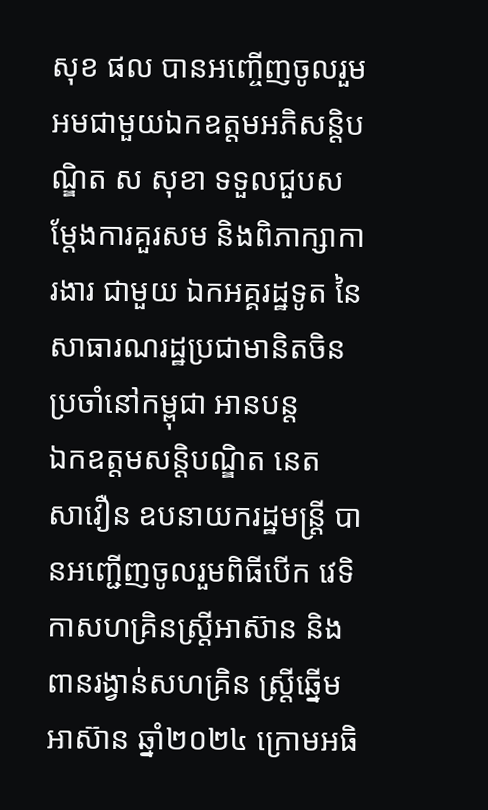សុខ ផល បានអញ្ចើញចូលរួមអមជាមួយឯកឧត្តមអភិសន្តិបណ្ឌិត ស សុខា ទទួលជួបសម្តែងការគួរសម និងពិភាក្សាការងារ ជាមួយ ឯកអគ្គរដ្ឋទូត នៃសាធារណរដ្ឋប្រជាមានិតចិន ប្រចាំនៅកម្ពុជា អានបន្ត
ឯកឧត្តមសន្តិបណ្ឌិត នេត សាវឿន ឧបនាយករដ្ឋមន្រ្តី បានអញ្ជើញចូលរួមពិធីបើក វេទិកាសហគ្រិនស្ត្រីអាស៊ាន និងពានរង្វាន់សហគ្រិន ស្ត្រីឆ្នើមអាស៊ាន ឆ្នាំ២០២៤ ក្រោមអធិ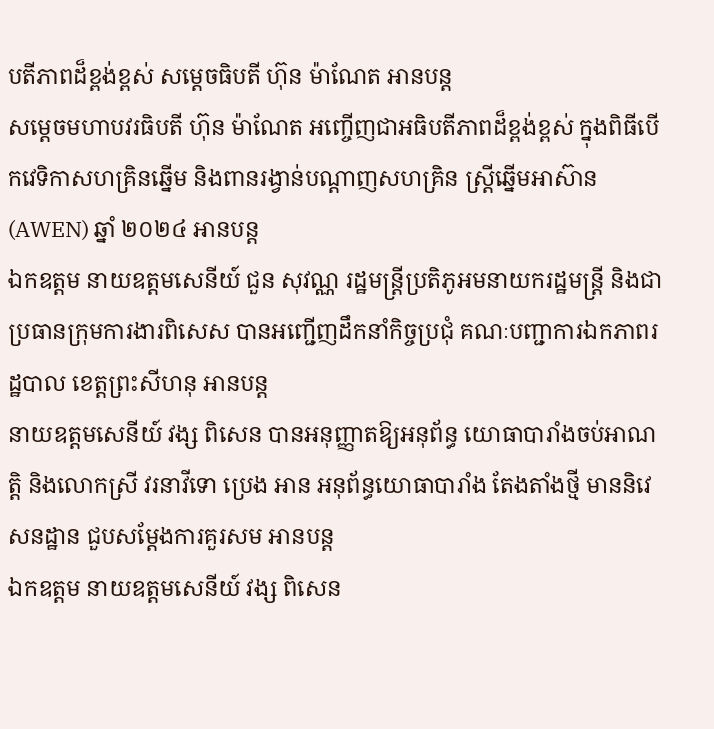បតីភាពដ៏ខ្ពង់ខ្ពស់ សម្តេចធិបតី ហ៊ុន ម៉ាណែត អានបន្ត
សម្ដេចមហាបវរធិបតី ហ៊ុន ម៉ាណែត អញ្ចើញជាអធិបតីភាពដ៏ខ្ពង់ខ្ពស់ ក្នុងពិធីបើកវេទិកាសហគ្រិនឆ្នើម និងពានរង្វាន់បណ្តាញសហគ្រិន ស្ត្រីឆ្នើមអាស៊ាន (AWEN) ឆ្នាំ ២០២៤ អានបន្ត
ឯកឧត្តម នាយឧត្តមសេនីយ៍ ជួន សុវណ្ណ រដ្ឋមន្ត្រីប្រតិភូអមនាយករដ្ឋមន្ត្រី និងជាប្រធានក្រុមការងារពិសេស បានអញ្ជើញដឹកនាំកិច្ចប្រជុំ គណៈបញ្ជាការឯកភាពរដ្ឋបាល ខេត្តព្រះសីហនុ អានបន្ត
នាយឧត្តមសេនីយ៍ វង្ស ពិសេន បានអនុញ្ញាតឱ្យអនុព័ន្ធ យោធាបារាំងចប់អាណត្តិ និងលោកស្រី វរនាវីទោ ប្រេង អាន អនុព័ន្ធយោធាបារាំង តែងតាំងថ្មី មាននិវេសនដ្ឋាន ជួបសម្តែងការគួរសម អានបន្ត
ឯកឧត្តម នាយឧត្តមសេនីយ៍ វង្ស ពិសេន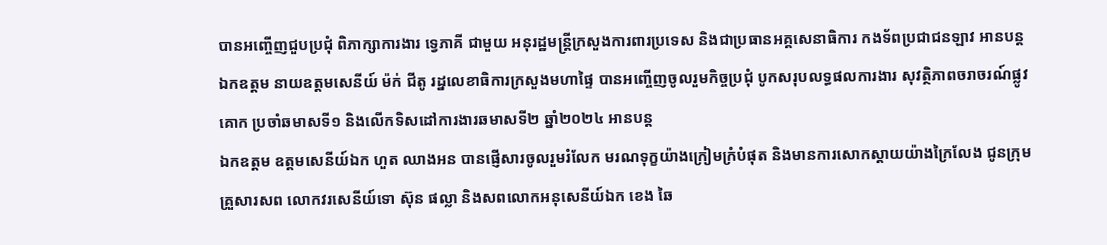បានអញ្ចើញជួបប្រជុំ ពិភាក្សាការងារ ទ្វេភាគី ជាមួយ អនុរដ្ឋមន្រ្តីក្រសួងការពារប្រទេស និងជាប្រធានអគ្គសេនាធិការ កងទ័ពប្រជាជនឡាវ អានបន្ត
ឯកឧត្តម នាយឧត្តមសេនីយ៍ ម៉ក់ ជីតូ រដ្នលេខាធិការក្រសួងមហាផ្ទៃ បានអញ្ចើញចូលរួមកិច្ចប្រជុំ បូកសរុបលទ្ធផលការងារ សុវត្ថិភាពចរាចរណ៍ផ្លូវគោក ប្រចាំឆមាសទី១ និងលើកទិសដៅការងារឆមាសទី២ ឆ្នាំ២០២៤ អានបន្ត
ឯកឧត្តម ឧត្ដមសេនីយ៍ឯក ហួត ឈាងអន បានផ្ញើសារចូលរួមរំលែក មរណទុក្ខយ៉ាងក្រៀមក្រំបំផុត និងមានការសោកស្ដាយយ៉ាងក្រៃលែង ជូនក្រុមគ្រួសារសព លោកវរសេនីយ៍ទោ ស៊ុន ផល្លា និងសពលោកអនុសេនីយ៍ឯក ខេង ឆៃ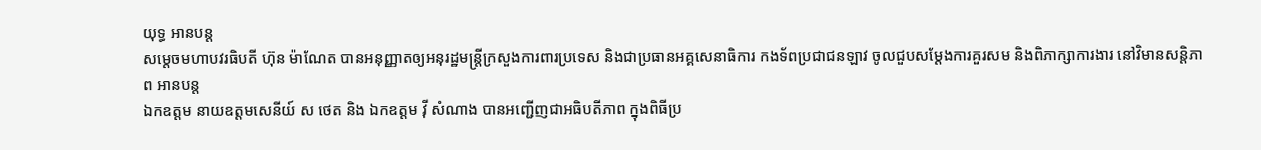យុទ្ធ អានបន្ត
សម្តេចមហាបវរធិបតី ហ៊ុន ម៉ាណែត បានអនុញ្ញាតឲ្យអនុរដ្ឋមន្ត្រីក្រសួងការពារប្រទេស និងជាប្រធានអគ្គសេនាធិការ កងទ័ពប្រជាជនឡាវ ចូលជួបសម្ដែងការគួរសម និងពិភាក្សាការងារ នៅវិមានសន្តិភាព អានបន្ត
ឯកឧត្តម នាយឧត្តមសេនីយ៍ ស ថេត និង ឯកឧត្តម វ៉ី សំណាង បានអញ្ជើញជាអធិបតីភាព ក្នុងពិធីប្រ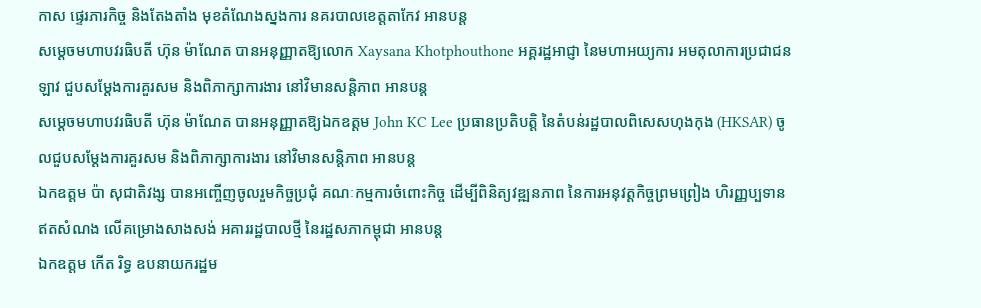កាស ផ្ទេរភារកិច្ច និងតែងតាំង មុខតំណែងស្នងការ នគរបាលខេត្តតាកែវ អានបន្ត
សម្តេចមហាបវរធិបតី ហ៊ុន ម៉ាណែត បានអនុញ្ញាតឱ្យលោក Xaysana Khotphouthone អគ្គរដ្ឋអាជ្ញា នៃមហាអយ្យការ អមតុលាការប្រជាជនឡាវ ជួបសម្ដែងការគួរសម និងពិភាក្សាការងារ នៅវិមានសន្តិភាព អានបន្ត
សម្ដេចមហាបវរធិបតី ហ៊ុន ម៉ាណែត បានអនុញ្ញាតឱ្យឯកឧត្តម John KC Lee ប្រធានប្រតិបត្តិ នៃតំបន់រដ្ឋបាលពិសេសហុងកុង (HKSAR) ចូលជួបសម្តែងការគួរសម និងពិភាក្សាការងារ នៅវិមានសន្តិភាព អានបន្ត
ឯកឧត្តម ប៉ា សុជាតិវង្ស បានអញ្ចើញចូលរួមកិច្ចប្រជុំ គណៈកម្មការចំពោះកិច្ច ដើម្បីពិនិត្យវឌ្ឍនភាព នៃការអនុវត្តកិច្ចព្រមព្រៀង ហិរញ្ញប្បទានឥតសំណង លើគម្រោងសាងសង់ អគាររដ្ឋបាលថ្មី នៃរដ្ឋសភាកម្ពុជា អានបន្ត
ឯកឧត្តម កើត រិទ្ធ ឧបនាយករដ្ឋម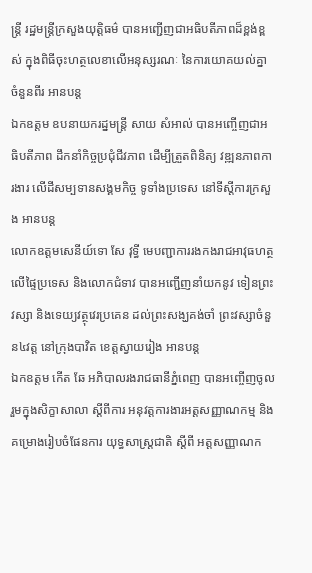ន្ត្រី រដ្ឋមន្ត្រីក្រសួងយុត្តិធម៌ បានអញ្ជើញជាអធិបតីភាពដ៏ខ្ពង់ខ្ពស់ ក្នុងពិធីចុះហត្ថលេខាលេីអនុស្សរណៈ នៃការយោគយល់គ្នា ចំនួនពីរ អានបន្ត
ឯកឧត្តម ឧបនាយករដ្នមន្ត្រី សាយ សំអាល់ បានអញ្ចើញជាអធិបតីភាព ដឹកនាំកិច្ចប្រជុំជីវភាព ដើម្បីត្រួតពិនិត្យ វឌ្ឍនភាពការងារ លើដីសម្បទានសង្គមកិច្ច ទូទាំងប្រទេស នៅទីស្ដីការក្រសួង អានបន្ត
លោកឧត្តមសេនីយ៍ទោ សែ វុទ្ធី មេបញ្ជាការរងកងរាជអាវុធហត្ថលើផ្ទៃប្រទេស និងលោកជំទាវ បានអញ្ជើញនាំយកនូវ ទៀនព្រះវស្សា និងទេយ្យវត្ថុវេរប្រគេន ដល់ព្រះសង្ឃគង់ចាំ ព្រះវស្សាចំនួន៤វត្ត នៅក្រុងបាវិត ខេត្តស្វាយរៀង អានបន្ត
ឯកឧត្តម កើត ឆែ អភិបាលរងរាជធានីភ្នំពេញ បានអញ្ចើញចូលរួមក្នុងសិក្ខាសាលា ស្តីពីការ អនុវត្តការងារអត្តសញ្ញាណកម្ម និងគម្រោងរៀបចំផែនការ យុទ្ធសាស្ត្រជាតិ ស្តីពី អត្តសញ្ញាណក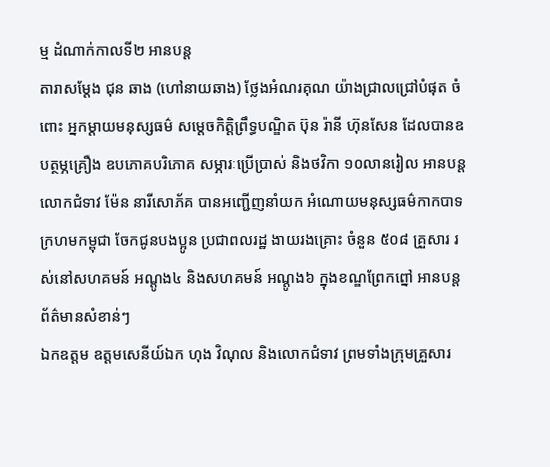ម្ម ដំណាក់កាលទី២ អានបន្ត
តារាសម្តែង ជុន ឆាង (ហៅនាយឆាង) ថ្លែងអំណរគុណ យ៉ាងជ្រាលជ្រៅបំផុត ចំពោះ អ្នកម្តាយមនុស្សធម៌ សម្តេចកិត្តិព្រឹទ្ធបណ្ឌិត ប៊ុន រ៉ានី ហ៊ុនសែន ដែលបានឧបត្ថម្ភគ្រឿង ឧបភោគបរិភោគ សម្ភារៈប្រើប្រាស់ និងថវិកា ១០លានរៀល អានបន្ត
លោកជំទាវ ម៉ែន នារីសោភ័គ បានអញ្ជើញនាំយក អំណោយមនុស្សធម៌កាកបាទ ក្រហមកម្ពុជា ចែកជូនបងប្អូន ប្រជាពលរដ្ឋ ងាយរងគ្រោះ ចំនួន ៥០៨ គ្រួសារ រស់នៅសហគមន៍ អណ្តូង៤ និងសហគមន៍ អណ្តូង៦ ក្នុងខណ្ឌព្រែកព្នៅ អានបន្ត
ព័ត៌មានសំខាន់ៗ
ឯកឧត្តម ឧត្តមសេនីយ៍ឯក ហុង វិណុល និងលោកជំទាវ ព្រមទាំងក្រុមគ្រួសារ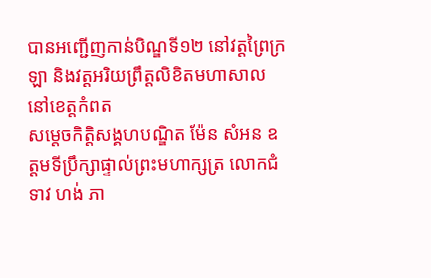បានអញ្ជើញកាន់បិណ្ឌទី១២ នៅវត្តព្រៃក្រឡា និងវត្តអរិយព្រឹត្តលិខិតមហាសាល នៅខេត្តកំពត
សម្តេចកិត្តិសង្គហបណ្ឌិត ម៉ែន សំអន ឧត្តមទីប្រឹក្សាផ្ទាល់ព្រះមហាក្សត្រ លោកជំទាវ ហង់ ភា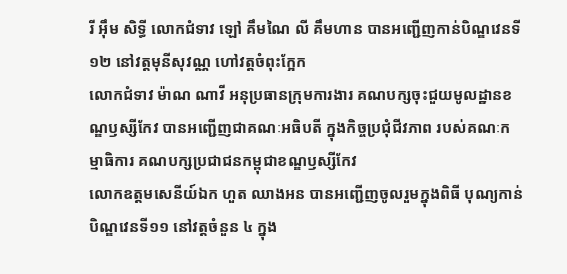រី អ៊ឹម សិទ្ធី លោកជំទាវ ឡៅ គឹមណៃ លី គឹមហាន បានអញ្ជើញកាន់បិណ្ឌវេនទី១២ នៅវត្តមុនីសុវណ្ណ ហៅវត្តចំពុះក្អែក
លោកជំទាវ ម៉ាណ ណាវី អនុប្រធានក្រុមការងារ គណបក្សចុះជួយមូលដ្ឋានខណ្ឌឫស្សីកែវ បានអញ្ជើញជាគណៈអធិបតី ក្នុងកិច្ចប្រជុំជីវភាព របស់គណៈកម្មាធិការ គណបក្សប្រជាជនកម្ពុជាខណ្ឌឫស្សីកែវ
លោកឧត្ដមសេនីយ៍ឯក ហួត ឈាងអន បានអញ្ជើញចូលរួមក្នុងពិធី បុណ្យកាន់បិណ្ឌវេនទី១១ នៅវត្តចំនួន ៤ ក្នុង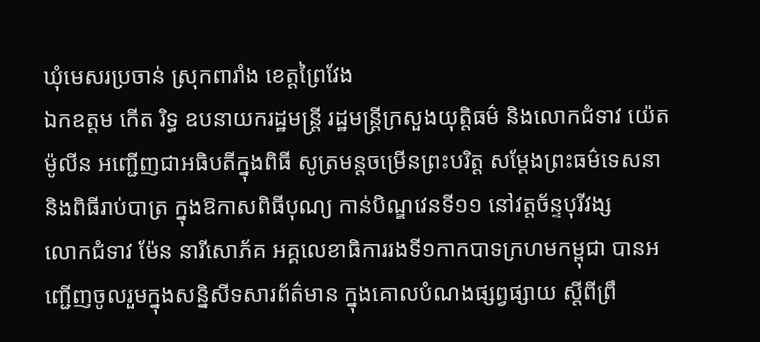ឃុំមេសរប្រចាន់ ស្រុកពារាំង ខេត្តព្រៃវែង
ឯកឧត្តម កើត រិទ្ធ ឧបនាយករដ្ឋមន្ត្រី រដ្ឋមន្ត្រីក្រសួងយុត្តិធម៌ និងលោកជំទាវ យ៉េត ម៉ូលីន អញ្ជើញជាអធិបតីក្នុងពិធី សូត្រមន្តចម្រើនព្រះបរិត្ត សម្តែងព្រះធម៌ទេសនា និងពិធីរាប់បាត្រ ក្នុងឱកាសពិធីបុណ្យ កាន់បិណ្ឌវេនទី១១ នៅវត្តច័ន្ទបុរីវង្ស
លោកជំទាវ ម៉ែន នារីសោភ័គ អគ្គលេខាធិការរងទី១កាកបាទក្រហមកម្ពុជា បានអញ្ជេីញចូលរួមក្នុងសន្និសីទសារព័ត៌មាន ក្នុងគោលបំណងផ្សព្វផ្សាយ ស្តីពីព្រឹ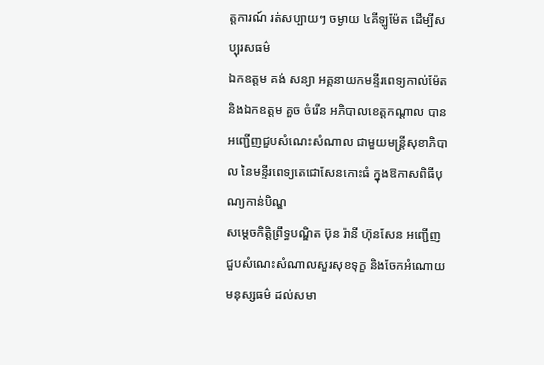ត្តការណ៍ រត់សប្បាយៗ ចម្ងាយ ៤គីឡូម៉ែត ដេីម្បីសប្បុរសធម៌
ឯកឧត្តម គង់ សន្យា អគ្គនាយកមន្ទីរពេទ្យកាល់ម៉ែត និងឯកឧត្តម គួច ចំរើន អភិបាលខេត្តកណ្ដាល បានអញ្ជើញជួបសំណេះសំណាល ជាមួយមន្ត្រីសុខាភិបាល នៃមន្ទីរពេទ្យតេជោសែនកោះធំ ក្នុងឱកាសពិធីបុណ្យកាន់បិណ្ឌ
សម្តេចកិត្តិព្រឹទ្ធបណ្ឌិត ប៊ុន រ៉ានី ហ៊ុនសែន អញ្ជើញជួបសំណេះសំណាលសួរសុខទុក្ខ និងចែកអំណោយមនុស្សធម៌ ដល់សមា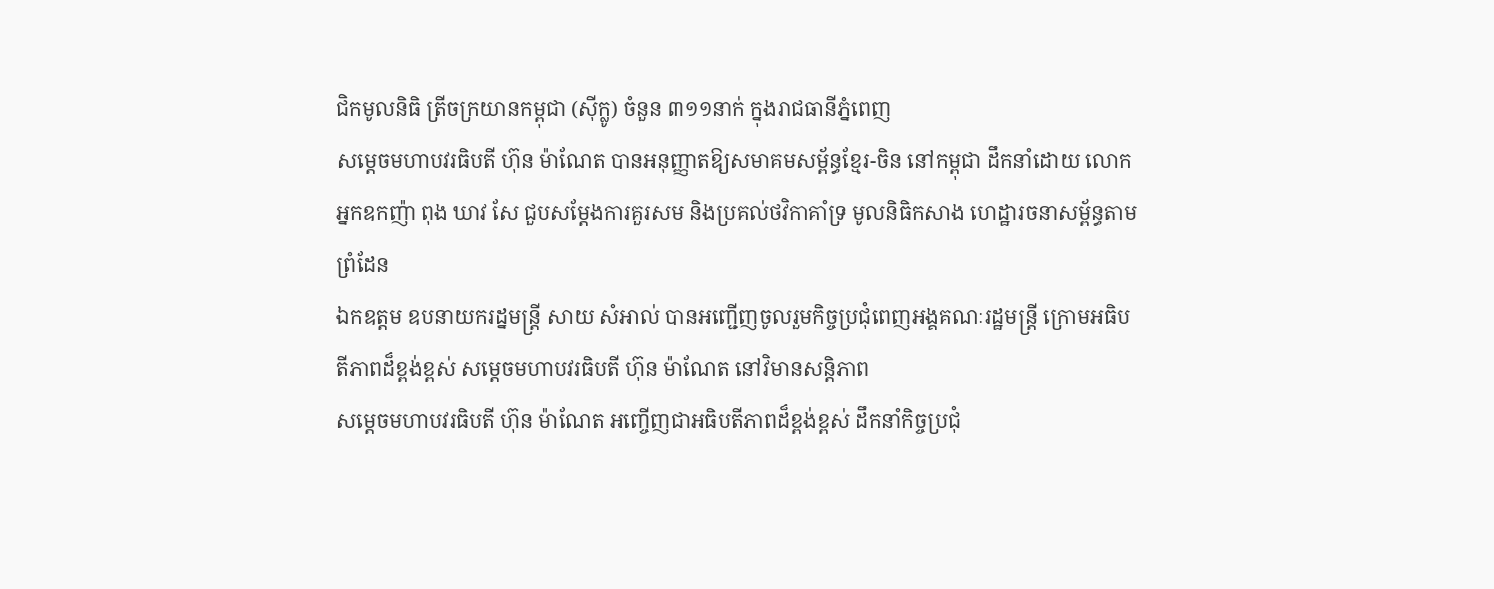ជិកមូលនិធិ ត្រីចក្រយានកម្ពុជា (ស៊ីក្លូ) ចំនួន ៣១១នាក់ ក្នុងរាជធានីភ្នំពេញ
សម្តេចមហាបវរធិបតី ហ៊ុន ម៉ាណែត បានអនុញ្ញាតឱ្យសមាគមសម្ព័ន្ធខ្មែរ-ចិន នៅកម្ពុជា ដឹកនាំដោយ លោកអ្នកឧកញ៉ា ពុង ឃាវ សែ ជួបសម្តែងការគួរសម និងប្រគល់ថវិកាគាំទ្រ មូលនិធិកសាង ហេដ្ឋារចនាសម្ព័ន្ធតាមព្រំដែន
ឯកឧត្តម ឧបនាយករដ្នមន្ត្រី សាយ សំអាល់ បានអញ្ជើញចូលរួមកិច្ចប្រជុំពេញអង្គគណៈរដ្ឋមន្រ្តី ក្រោមអធិបតីភាពដ៏ខ្ពង់ខ្ពស់ សម្តេចមហាបវរធិបតី ហ៊ុន ម៉ាណែត នៅវិមានសន្តិភាព
សម្ដេចមហាបវរធិបតី ហ៊ុន ម៉ាណែត អញ្ចើញជាអធិបតីភាពដ៏ខ្ពង់ខ្ពស់ ដឹកនាំកិច្ចប្រជុំ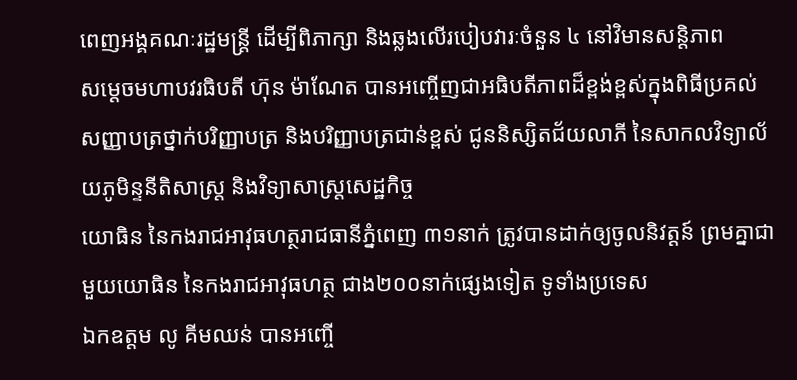ពេញអង្គគណៈរដ្ឋមន្រ្តី ដើម្បីពិភាក្សា និងឆ្លងលើរបៀបវារៈចំនួន ៤ នៅវិមានសន្តិភាព
សម្ដេចមហាបវរធិបតី ហ៊ុន ម៉ាណែត បានអញ្ចើញជាអធិបតីភាពដ៏ខ្ពង់ខ្ពស់ក្នុងពិធីប្រគល់សញ្ញាបត្រថ្នាក់បរិញ្ញាបត្រ និងបរិញ្ញាបត្រជាន់ខ្ពស់ ជូននិស្សិតជ័យលាភី នៃសាកលវិទ្យាល័យភូមិន្ទនីតិសាស្រ្ត និងវិទ្យាសាស្រ្តសេដ្ឋកិច្ច
យោធិន នៃកងរាជអាវុធហត្ថរាជធានីភ្នំពេញ ៣១នាក់ ត្រូវបានដាក់ឲ្យចូលនិវត្តន៍ ព្រមគ្នាជាមួយយោធិន នៃកងរាជអាវុធហត្ថ ជាង២០០នាក់ផ្សេងទៀត ទូទាំងប្រទេស
ឯកឧត្តម លូ គីមឈន់ បានអញ្ចើ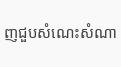ញជួបសំណេះសំណា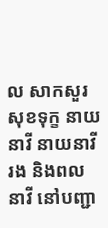ល សាកសួរសុខទុក្ខ នាយនាវី នាយនាវីរង និងពលនាវី នៅបញ្ជា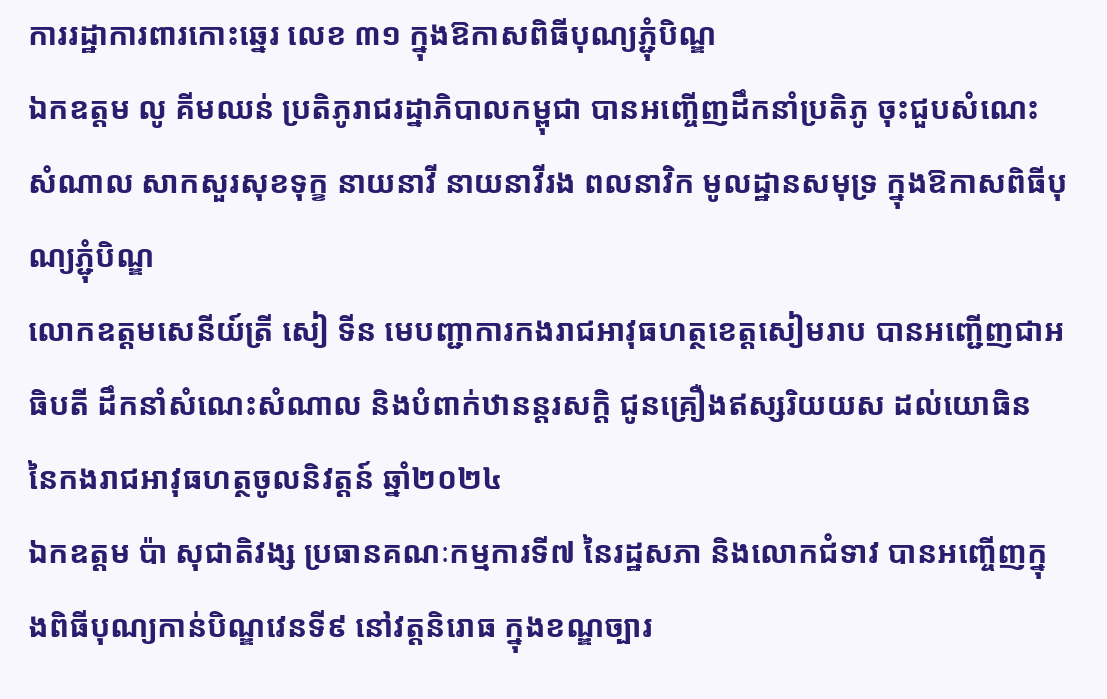ការរដ្ឋាការពារកោះឆ្នេរ លេខ ៣១ ក្នុងឱកាសពិធីបុណ្យភ្ជុំបិណ្ឌ
ឯកឧត្តម លូ គីមឈន់ ប្រតិភូរាជរដ្នាភិបាលកម្ពុជា បានអញ្ចើញដឹកនាំប្រតិភូ ចុះជួបសំណេះសំណាល សាកសួរសុខទុក្ខ នាយនាវី នាយនាវីរង ពលនាវិក មូលដ្ឋានសមុទ្រ ក្នុងឱកាសពិធីបុណ្យភ្ជុំបិណ្ឌ
លោកឧត្តមសេនីយ៍ត្រី សៀ ទីន មេបញ្ជាការកងរាជអាវុធហត្ថខេត្តសៀមរាប បានអញ្ជើញជាអធិបតី ដឹកនាំសំណេះសំណាល និងបំពាក់ឋានន្តរសក្ដិ ជូនគ្រឿងឥស្សរិយយស ដល់យោធិន នៃកងរាជអាវុធហត្ថចូលនិវត្តន៍ ឆ្នាំ២០២៤
ឯកឧត្តម ប៉ា សុជាតិវង្ស ប្រធានគណៈកម្មការទី៧ នៃរដ្ឋសភា និងលោកជំទាវ បានអញ្ចើញក្នុងពិធីបុណ្យកាន់បិណ្ឌវេនទី៩ នៅវត្តនិរោធ ក្នុងខណ្ឌច្បារ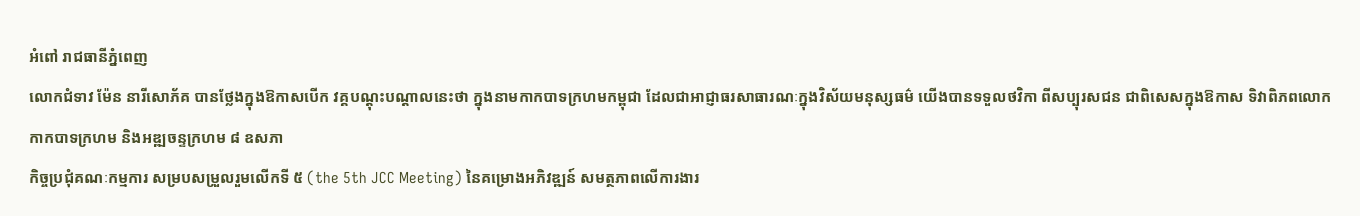អំពៅ រាជធានីភ្នំពេញ
លោកជំទាវ ម៉ែន នារីសោភ័គ បានថ្លែងក្នុងឱកាសបើក វគ្គបណ្តុះបណ្តាលនេះថា ក្នុងនាមកាកបាទក្រហមកម្ពុជា ដែលជាអាជ្ញាធរសាធារណៈក្នុងវិស័យមនុស្សធម៌ យើងបានទទួលថវិកា ពីសប្បុរសជន ជាពិសេសក្នុងឱកាស ទិវាពិភពលោកកាកបាទក្រហម និងអឌ្ឍចន្ទក្រហម ៨ ឧសភា
កិច្ចប្រជុំគណៈកម្មការ សម្របសម្រួលរួមលើកទី ៥ (the 5th JCC Meeting) នៃគម្រោងអភិវឌ្ឍន៍ សមត្ថភាពលើការងារ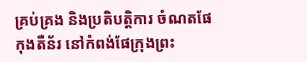គ្រប់គ្រង និងប្រតិបត្តិការ ចំណតផែកុងតឺន័រ នៅកំពង់ផែក្រុងព្រះ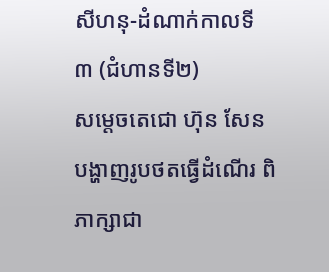សីហនុ-ដំណាក់កាលទី ៣ (ជំហានទី២)
សម្តេចតេជោ ហ៊ុន សែន បង្ហាញរូបថតធ្វើដំណើរ ពិភាក្សាជា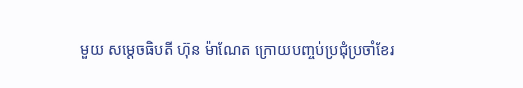មួយ សម្តេចធិបតី ហ៊ុន ម៉ាណែត ក្រោយបញ្ចប់ប្រជុំប្រចាំខែរ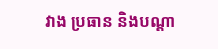វាង ប្រធាន និងបណ្តា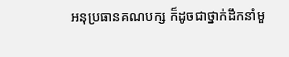អនុប្រធានគណបក្ស ក៏ដូចជាថ្នាក់ដឹកនាំមួ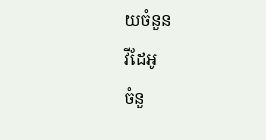យចំនួន
វីដែអូ
ចំនួ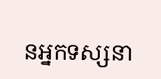នអ្នកទស្សនា